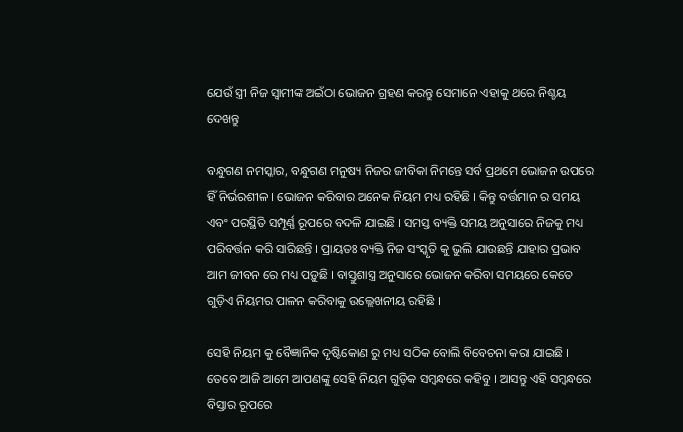ଯେଉଁ ସ୍ତ୍ରୀ ନିଜ ସ୍ବାମୀଙ୍କ ଅଇଁଠା ଭୋଜନ ଗ୍ରହଣ କରନ୍ତୁ ସେମାନେ ଏହାକୁ ଥରେ ନିଶ୍ଚୟ ଦେଖନ୍ତୁ

ବନ୍ଧୁଗଣ ନମସ୍କାର, ବନ୍ଧୁଗଣ ମନୁଷ୍ୟ ନିଜର ଜୀବିକା ନିମନ୍ତେ ସର୍ବ ପ୍ରଥମେ ଭୋଜନ ଉପରେ ହିଁ ନିର୍ଭରଶୀଳ । ଭୋଜନ କରିବାର ଅନେକ ନିୟମ ମଧ୍ୟ ରହିଛି । କିନ୍ତୁ ବର୍ତ୍ତମାନ ର ସମୟ ଏବଂ ପରସ୍ଥିତି ସମ୍ପୂର୍ଣ୍ଣ ରୂପରେ ବଦଳି ଯାଇଛି । ସମସ୍ତ ବ୍ୟକ୍ତି ସମୟ ଅନୁସାରେ ନିଜକୁ ମଧ୍ୟ ପରିବର୍ତ୍ତନ କରି ସାରିଛନ୍ତି । ପ୍ରାୟତଃ ବ୍ୟକ୍ତି ନିଜ ସଂସ୍କୃତି କୁ ଭୁଲି ଯାଉଛନ୍ତି ଯାହାର ପ୍ରଭାବ ଆମ ଜୀବନ ରେ ମଧ୍ୟ ପଡ଼ୁଛି । ବାସ୍ତୁଶାସ୍ତ୍ର ଅନୁସାରେ ଭୋଜନ କରିବା ସମୟରେ କେତେ ଗୁଡ଼ିଏ ନିୟମର ପାଳନ କରିବାକୁ ଉଲ୍ଲେଖନୀୟ ରହିଛି ।

ସେହି ନିୟମ କୁ ବୈଜ୍ଞାନିକ ଦୃଷ୍ଟିକୋଣ ରୁ ମଧ୍ୟ ସଠିକ ବୋଲି ବିବେଚନା କରା ଯାଇଛି । ତେବେ ଆଜି ଆମେ ଆପଣଙ୍କୁ ସେହି ନିୟମ ଗୁଡ଼ିକ ସମ୍ବନ୍ଧରେ କହିବୁ । ଆସନ୍ତୁ ଏହି ସମ୍ବନ୍ଧରେ ବିସ୍ତାର ରୂପରେ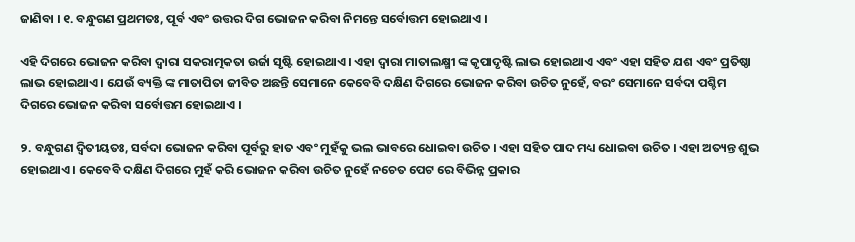ଜାଣିବା । ୧. ବନ୍ଧୁଗଣ ପ୍ରଥମତଃ, ପୂର୍ବ ଏବଂ ଉତ୍ତର ଦିଗ ଭୋଜନ କରିବା ନିମନ୍ତେ ସର୍ବୋତ୍ତମ ହୋଇଥାଏ ।

ଏହି ଦିଗରେ ଭୋଜନ କରିବା ଦ୍ୱାରା ସକରାତ୍ମକତା ଉର୍ଜା ସୃଷ୍ଟି ହୋଇଥାଏ । ଏହା ଦ୍ବାରା ମାତାଲକ୍ଷ୍ମୀ ଙ୍କ କୃପାଦୃଷ୍ଟି ଲାଭ ହୋଇଥାଏ ଏବଂ ଏହା ସହିତ ଯଶ ଏବଂ ପ୍ରତିଷ୍ଠା ଲାଭ ହୋଇଥାଏ । ଯେଉଁ ବ୍ୟକ୍ତି ଙ୍କ ମାତାପିତା ଜୀବିତ ଅଛନ୍ତି ସେମାନେ କେବେବି ଦକ୍ଷିଣ ଦିଗରେ ଭୋଜନ କରିବା ଉଚିତ ନୁହେଁ, ବରଂ ସେମାନେ ସର୍ବଦା ପଶ୍ଚିମ ଦିଗରେ ଭୋଜନ କରିବା ସର୍ବୋତ୍ତମ ହୋଇଥାଏ ।

୨. ବନ୍ଧୁଗଣ ଦ୍ଵିତୀୟତଃ, ସର୍ବଦା ଭୋଜନ କରିବା ପୂର୍ବରୁ ହାତ ଏବଂ ମୁହଁକୁ ଭଲ ଭାବରେ ଧୋଇବା ଉଚିତ । ଏହା ସହିତ ପାଦ ମଧ୍ୟ ଧୋଇବା ଉଚିତ । ଏହା ଅତ୍ୟନ୍ତ ଶୁଭ ହୋଇଥାଏ । କେବେବି ଦକ୍ଷିଣ ଦିଗରେ ମୁହଁ କରି ଭୋଜନ କରିବା ଉଚିତ ନୁହେଁ ନଚେତ ପେଟ ରେ ବିଭିନ୍ନ ପ୍ରକାର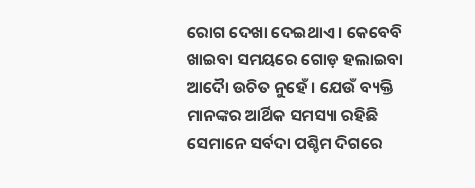ରୋଗ ଦେଖା ଦେଇଥାଏ । କେବେବି ଖାଇବା ସମୟରେ ଗୋଡ଼ ହଲାଇବା ଆଦୋୖ ଉଚିତ ନୁହେଁ । ଯେଉଁ ବ୍ୟକ୍ତି ମାନଙ୍କର ଆର୍ଥିକ ସମସ୍ୟା ରହିଛି ସେମାନେ ସର୍ବଦା ପଶ୍ଚିମ ଦିଗରେ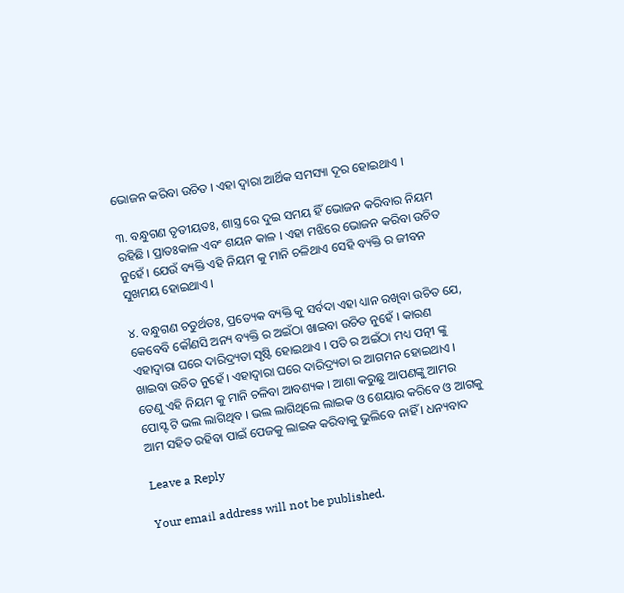ଭୋଜନ କରିବା ଉଚିତ । ଏହା ଦ୍ବାରା ଆର୍ଥିକ ସମସ୍ୟା ଦୂର ହୋଇଥାଏ ।

୩. ବନ୍ଧୁଗଣ ତୃତୀୟତଃ, ଶାସ୍ତ୍ର ରେ ଦୁଇ ସମୟ ହିଁ ଭୋଜନ କରିବାର ନିୟମ ରହିଛି । ପ୍ରାତଃକାଳ ଏବଂ ଶୟନ କାଳ । ଏହା ମଝିରେ ଭୋଜନ କରିବା ଉଚିତ ନୁହେଁ । ଯେଉଁ ବ୍ୟକ୍ତି ଏହି ନିୟମ କୁ ମାନି ଚଳିଥାଏ ସେହି ବ୍ୟକ୍ତି ର ଜୀବନ ସୁଖମୟ ହୋଇଥାଏ ।

୪. ବନ୍ଧୁଗଣ ଚତୁର୍ଥତଃ, ପ୍ରତ୍ୟେକ ବ୍ୟକ୍ତି କୁ ସର୍ବଦା ଏହା ଧ୍ୟାନ ରଖିବା ଉଚିତ ଯେ, କେବେବି କୌଣସି ଅନ୍ୟ ବ୍ୟକ୍ତି ର ଅଇଁଠା ଖାଇବା ଉଚିତ ନୁହେଁ । କାରଣ ଏହାଦ୍ବାରା ଘରେ ଦାରିଦ୍ର୍ୟତା ସୃଷ୍ଟି ହୋଇଥାଏ । ପତି ର ଅଇଁଠା ମଧ୍ୟ ପତ୍ନୀ ଙ୍କୁ ଖାଇବା ଉଚିତ ନୁହେଁ । ଏହାଦ୍ଵାରା ଘରେ ଦାରିଦ୍ର୍ୟତା ର ଆଗମନ ହୋଇଥାଏ । ତେଣୁ ଏହି ନିୟମ କୁ ମାନି ଚଳିବା ଆବଶ୍ୟକ । ଆଶା କରୁଛୁ ଆପଣଙ୍କୁ ଆମର ପୋସ୍ଟ ଟି ଭଲ ଲାଗିଥିବ । ଭଲ ଲାଗିଥିଲେ ଲାଇକ ଓ ଶେୟାର କରିବେ ଓ ଆଗକୁ ଆମ ସହିତ ରହିବା ପାଇଁ ପେଜକୁ ଲାଇକ କରିବାକୁ ଭୁଲିବେ ନାହିଁ । ଧନ୍ୟବାଦ

Leave a Reply

Your email address will not be published.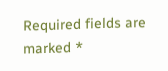Required fields are marked *